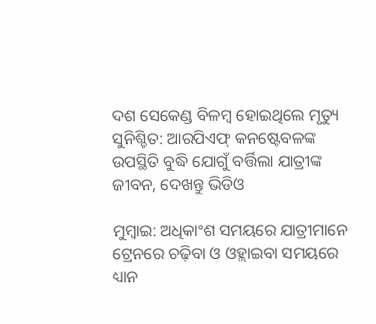ଦଶ ସେକେଣ୍ଡ ବିଳମ୍ବ ହୋଇଥିଲେ ମୃତ୍ୟୁ ସୁନିଶ୍ଚିତ: ଆରପିଏଫ୍ କନଷ୍ଟେବଳଙ୍କ ଉପସ୍ଥିତି ବୁଦ୍ଧି ଯୋଗୁଁ ବର୍ତ୍ତିଲା ଯାତ୍ରୀଙ୍କ ଜୀବନ, ଦେଖନ୍ତୁ ଭିଡିଓ

ମୁମ୍ବାଇ: ଅଧିକାଂଶ ସମୟରେ ଯାତ୍ରୀମାନେ ଟ୍ରେନରେ ଚଢ଼ିବା ଓ ଓହ୍ଲାଇବା ସମୟରେ ଧ୍ୟାନ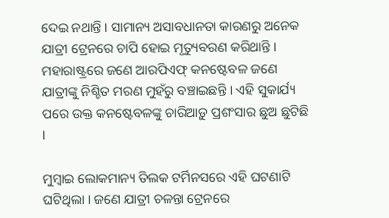ଦେଇ ନଥାନ୍ତି । ସାମାନ୍ୟ ଅସାବଧାନତା କାରଣରୁ ଅନେକ ଯାତ୍ରୀ ଟ୍ରେନରେ ଚାପି ହୋଇ ମୃତ୍ୟୁବରଣ କରିଥାନ୍ତି । ମହାରାଷ୍ଟ୍ରରେ ଜଣେ ଆରପିଏଫ୍ କନଷ୍ଟେବଳ ଜଣେ ଯାତ୍ରୀଙ୍କୁ ନିଶ୍ଚିତ ମରଣ ମୁହଁରୁ ବଞ୍ଚାଇଛନ୍ତି । ଏହି ସୁକାର୍ଯ୍ୟ ପରେ ଉକ୍ତ କନଷ୍ଟେବଳଙ୍କୁ ଚାରିଆଡ଼ୁ ପ୍ରଶଂସାର ଛୁଅ ଛୁଟିଛି ।

ମୁମ୍ବାଇ ଲୋକମାନ୍ୟ ତିଲକ ଟର୍ମିନସରେ ଏହି ଘଟଣାଟି ଘଟିଥିଲା । ଜଣେ ଯାତ୍ରୀ ଚଳନ୍ତା ଟ୍ରେନରେ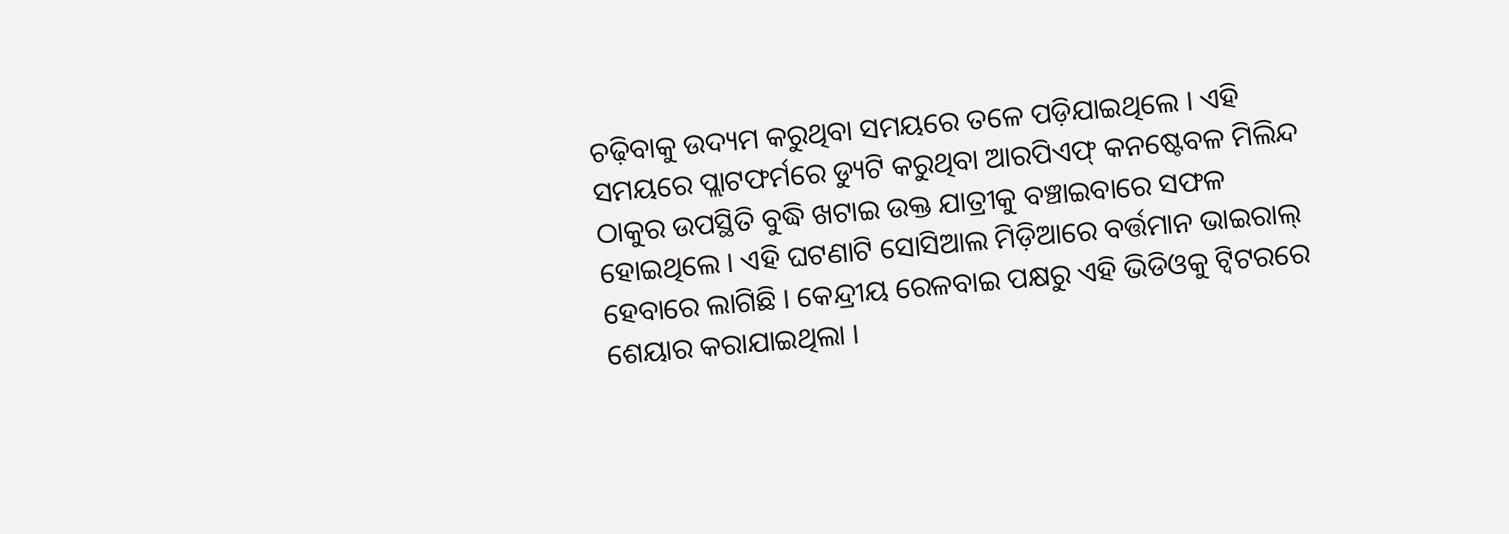ଚଢ଼ିବାକୁ ଉଦ୍ୟମ କରୁଥିବା ସମୟରେ ତଳେ ପଡ଼ିଯାଇଥିଲେ । ଏହି ସମୟରେ ପ୍ଲାଟଫର୍ମରେ ଡ୍ୟୁଟି କରୁଥିବା ଆରପିଏଫ୍ କନଷ୍ଟେବଳ ମିଲିନ୍ଦ ଠାକୁର ଉପସ୍ଥିତି ବୁଦ୍ଧି ଖଟାଇ ଉକ୍ତ ଯାତ୍ରୀକୁ ବଞ୍ଚାଇବାରେ ସଫଳ ହୋଇଥିଲେ । ଏହି ଘଟଣାଟି ସୋସିଆଲ ମିଡ଼ିଆରେ ବର୍ତ୍ତମାନ ଭାଇରାଲ୍ ହେବାରେ ଲାଗିଛି । କେନ୍ଦ୍ରୀୟ ରେଳବାଇ ପକ୍ଷରୁ ଏହି ଭିଡିଓକୁ ଟ୍ୱିଟରରେ ଶେୟାର କରାଯାଇଥିଲା ।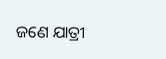ଜଣେ ଯାତ୍ରୀ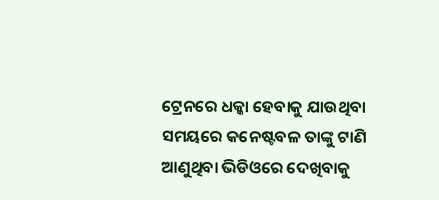ଟ୍ରେନରେ ଧକ୍କା ହେବାକୁ ଯାଉଥିବା ସମୟରେ କନେଷ୍ଟବଳ ତାଙ୍କୁ ଟାଣି ଆଣୁଥିବା ଭିଡିଓରେ ଦେଖିବାକୁ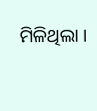ମିଳିଥିଲା ।